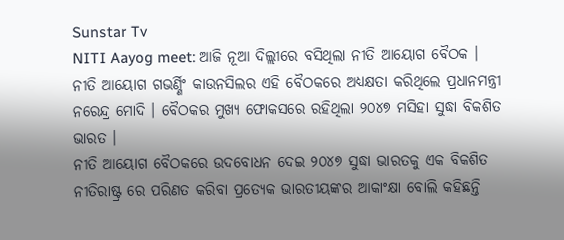Sunstar Tv
NITI Aayog meet: ଆଜି ନୂଆ ଦିଲ୍ଲୀରେ ବସିଥିଲା ନୀତି ଆୟୋଗ ବୈଠକ । ନୀତି ଆୟୋଗ ଗଭର୍ଣ୍ଣିଂ କାଉନସିଲର ଏହି ବୈଠକରେ ଅଧ୍ୟକ୍ଷତା କରିଥିଲେ ପ୍ରଧାନମନ୍ତ୍ରୀ ନରେନ୍ଦ୍ର ମୋଦି । ବୈଠକର ମୁଖ୍ୟ ଫୋକସରେ ରହିଥିଲା ୨୦୪୭ ମସିହା ସୁଦ୍ଧା ବିକଶିତ ଭାରତ ।
ନୀତି ଆୟୋଗ ବୈଠକରେ ଉଦବୋଧନ ଦେଇ ୨୦୪୭ ସୁଦ୍ଧା ଭାରତକୁ ଏକ ବିକଶିତ ନୀତିରାଷ୍ଟ୍ର ରେ ପରିଣତ କରିବା ପ୍ରତ୍ୟେକ ଭାରତୀୟଙ୍କର ଆକାଂକ୍ଷା ବୋଲି କହିଛନ୍ତି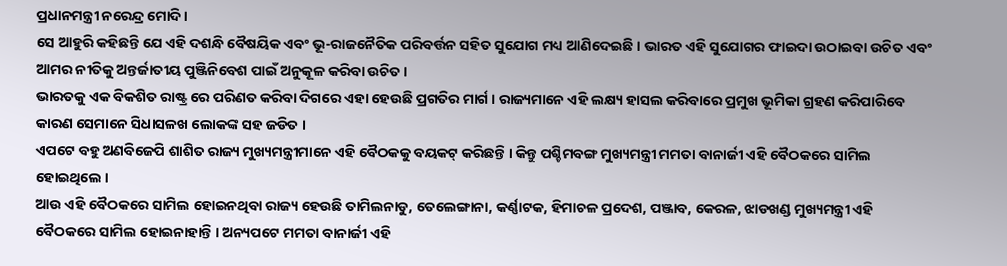ପ୍ରଧାନମନ୍ତ୍ରୀ ନରେନ୍ଦ୍ର ମୋଦି ।
ସେ ଆହୁରି କହିଛନ୍ତି ଯେ ଏହି ଦଶନ୍ଧି ବୈଷୟିକ ଏବଂ ଭୂ-ରାଜନୈତିକ ପରିବର୍ତ୍ତନ ସହିତ ସୁଯୋଗ ମଧ୍ୟ ଆଣିଦେଇଛି । ଭାରତ ଏହି ସୁଯୋଗର ଫାଇଦା ଉଠାଇବା ଉଚିତ ଏବଂ ଆମର ନୀତିକୁ ଅନ୍ତର୍ଜାତୀୟ ପୁଞ୍ଜିନିବେଶ ପାଇଁ ଅନୁକୂଳ କରିବା ଉଚିତ ।
ଭାରତକୁ ଏକ ବିକଶିତ ରାଷ୍ଟ୍ର ରେ ପରିଣତ କରିବା ଦିଗରେ ଏହା ହେଉଛି ପ୍ରଗତିର ମାର୍ଗ । ରାଜ୍ୟମାନେ ଏହି ଲକ୍ଷ୍ୟ ହାସଲ କରିବାରେ ପ୍ରମୁଖ ଭୂମିକା ଗ୍ରହଣ କରିପାରିବେ କାରଣ ସେମାନେ ସିଧାସଳଖ ଲୋକଙ୍କ ସହ ଜଡିତ ।
ଏପଟେ ବହୁ ଅଣବିଜେପି ଶାଶିତ ରାଜ୍ୟ ମୁଖ୍ୟମନ୍ତ୍ରୀମାନେ ଏହି ବୈଠକକୁ ବୟକଟ୍ କରିଛନ୍ତି । କିନ୍ତୁ ପଶ୍ଚିମବଙ୍ଗ ମୁଖ୍ୟମନ୍ତ୍ରୀ ମମତା ବାନାର୍ଜୀ ଏହି ବୈଠକରେ ସାମିଲ ହୋଇଥିଲେ ।
ଆଉ ଏହି ବୈଠକରେ ସାମିଲ ହୋଇନଥିବା ରାଜ୍ୟ ହେଉଛି ତାମିଲନାଡୁ, ତେଲେଙ୍ଗାନା, କର୍ଣ୍ଣାଟକ, ହିମାଚଳ ପ୍ରଦେଶ, ପଞ୍ଜାବ, କେରଳ, ଝାଡଖଣ୍ଡ ମୁଖ୍ୟମନ୍ତ୍ରୀ ଏହି ବୈଠକରେ ସାମିଲ ହୋଇନାହାନ୍ତି । ଅନ୍ୟପଟେ ମମତା ବାନାର୍ଜୀ ଏହି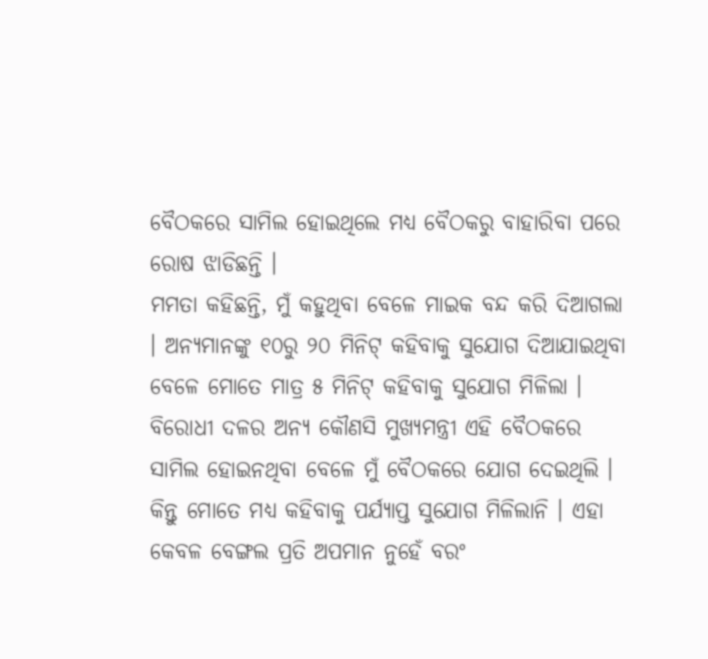ବୈଠକରେ ସାମିଲ ହୋଇଥିଲେ ମଧ୍ୟ ବୈଠକରୁ ବାହାରିବା ପରେ ରୋଷ ଝାଡିଛନ୍ତି ।
ମମତା କହିଛନ୍ତି, ମୁଁ କହୁଥିବା ବେଳେ ମାଇକ ବନ୍ଦ କରି ଦିଆଗଲା । ଅନ୍ୟମାନଙ୍କୁ ୧୦ରୁ ୨୦ ମିନିଟ୍ କହିବାକୁ ସୁଯୋଗ ଦିଆଯାଇଥିବା ବେଳେ ମୋତେ ମାତ୍ର ୫ ମିନିଟ୍ କହିବାକୁ ସୁଯୋଗ ମିଳିଲା ।
ବିରୋଧୀ ଦଳର ଅନ୍ୟ କୌଣସି ମୁଖ୍ୟମନ୍ତ୍ରୀ ଏହି ବୈଠକରେ ସାମିଲ ହୋଇନଥିବା ବେଳେ ମୁଁ ବୈଠକରେ ଯୋଗ ଦେଇଥିଲି । କିନ୍ତୁ ମୋତେ ମଧ୍ୟ କହିବାକୁ ପର୍ଯ୍ୟାପ୍ତ ସୁଯୋଗ ମିଳିଲାନି । ଏହା କେବଳ ବେଙ୍ଗଲ ପ୍ରତି ଅପମାନ ନୁହେଁ ବରଂ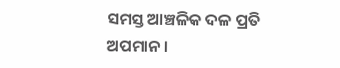ସମସ୍ତ ଆଞ୍ଚଳିକ ଦଳ ପ୍ରତି ଅପମାନ ।